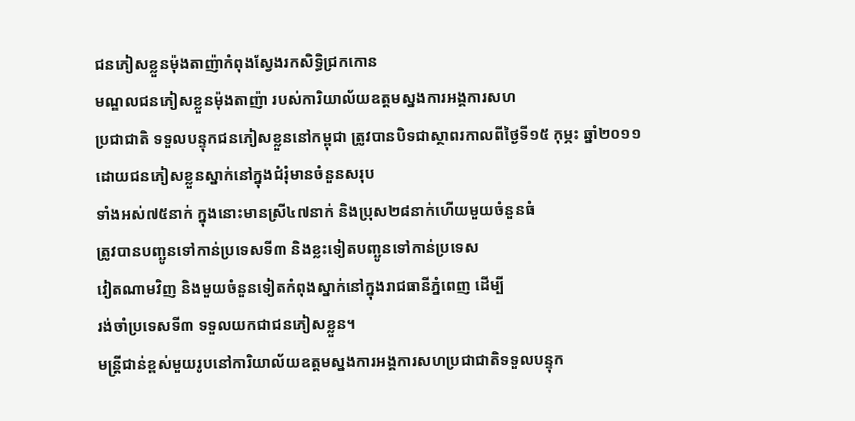ជនភៀសខ្លួនម៉ុងតាញ៉ាកំពុងស្វែងរកសិទ្ធិជ្រកកោន
មណ្ឌលជនភៀសខ្លួនម៉ុងតាញ៉ា របស់ការិយាល័យឧត្តមស្នងការអង្គការសហ
ប្រជាជាតិ ទទួលបន្ទុកជនភៀសខ្លួននៅកម្ពុជា ត្រូវបានបិទជាស្ថាពរកាលពីថ្ងៃទី១៥ កុម្ភះ ឆ្នាំ២០១១ ដោយជនភៀសខ្លួនស្នាក់នៅក្នុងជំរុំមានចំនួនសរុប
ទាំងអស់៧៥នាក់ ក្នុងនោះមានស្រី៤៧នាក់ និងប្រុស២៨នាក់ហើយមួយចំនួនធំ
ត្រូវបានបញ្ឆូនទៅកាន់ប្រទេសទី៣ និងខ្លះទៀតបញ្ឆូនទៅកាន់ប្រទេស
វៀតណាមវិញ និងមួយចំនួនទៀតកំពុងស្នាក់នៅក្នុងរាជធានីភ្នំពេញ ដើម្បី
រង់ចាំប្រទេសទី៣ ទទួលយកជាជនភៀសខ្លួន។
មន្ត្រីជាន់ខ្ពស់មួយរូបនៅការិយាល័យឧត្តមស្នងការអង្គការសហប្រជាជាតិទទួលបន្ទុក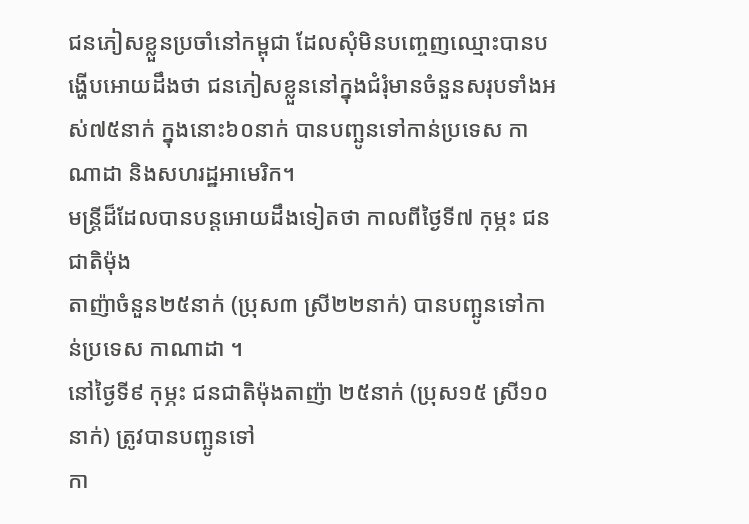ជនភៀសខ្លួនប្រចាំនៅកម្ពុជា ដែលសុំមិនបញ្ចេញឈ្មោះបានបង្ហើបអោយដឹងថា ជនភៀសខ្លួននៅក្នុងជំរុំមានចំនួនសរុបទាំងអស់៧៥នាក់ ក្នុងនោះ៦០នាក់ បានបញ្ឆូនទៅកាន់ប្រទេស កាណាដា និងសហរដ្ឋអាមេរិក។
មន្ត្រីដ៏ដែលបានបន្តអោយដឹងទៀតថា កាលពីថ្ងៃទី៧ កុម្ភះ ជនជាតិម៉ុង
តាញ៉ាចំនួន២៥នាក់ (ប្រុស៣ ស្រី២២នាក់) បានបញ្ឆូនទៅកាន់ប្រទេស កាណាដា ។
នៅថ្ងៃទី៩ កុម្ភះ ជនជាតិម៉ុងតាញ៉ា ២៥នាក់ (ប្រុស១៥ ស្រី១០នាក់) ត្រូវបានបញ្ឆូនទៅ
កា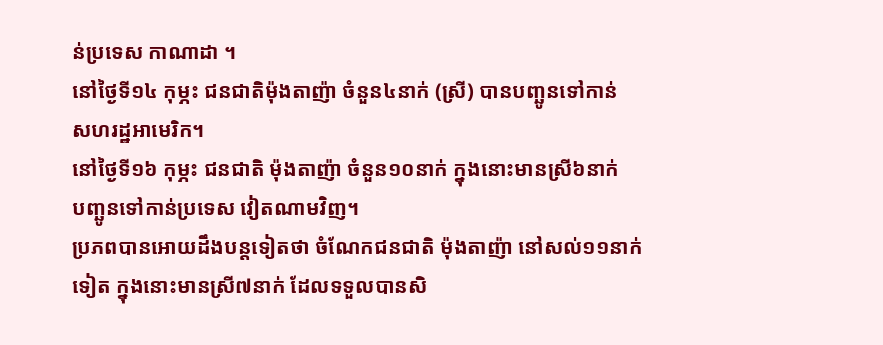ន់ប្រទេស កាណាដា ។
នៅថ្ងៃទី១៤ កុម្ភះ ជនជាតិម៉ុងតាញ៉ា ចំនួន៤នាក់ (ស្រី) បានបញ្ឆូនទៅកាន់
សហរដ្ឋអាមេរិក។
នៅថ្ងៃទី១៦ កុម្ភះ ជនជាតិ ម៉ុងតាញ៉ា ចំនួន១០នាក់ ក្នុងនោះមានស្រី៦នាក់
បញ្ឆូនទៅកាន់ប្រទេស វៀតណាមវិញ។
ប្រភពបានអោយដឹងបន្តទៀតថា ចំណែកជនជាតិ ម៉ុងតាញ៉ា នៅសល់១១នាក់
ទៀត ក្នុងនោះមានស្រី៧នាក់ ដែលទទួលបានសិ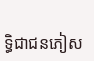ទ្ធិជាជនភៀស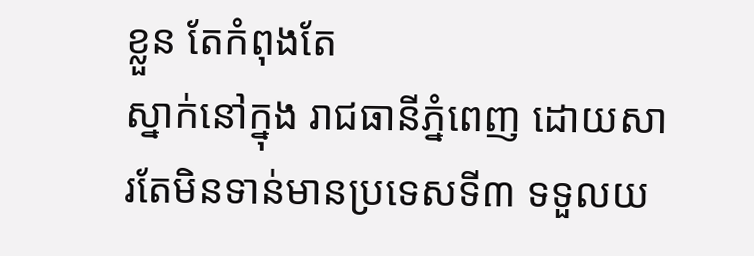ខ្លួន តែកំពុងតែ
ស្នាក់នៅក្នុង រាជធានីភ្នំពេញ ដោយសារតែមិនទាន់មានប្រទេសទី៣ ទទួលយ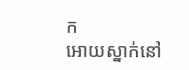ក
អោយស្នាក់នៅ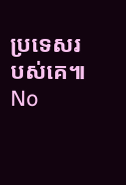ប្រទេសរបស់គេ៕
No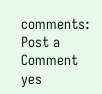comments:
Post a Comment
yes